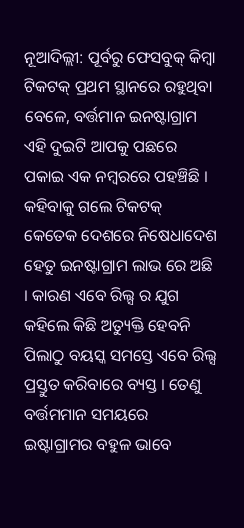ନୂଆଦିଲ୍ଲୀ: ପୂର୍ବରୁ ଫେସବୁକ୍ କିମ୍ବା ଟିକଟକ୍ ପ୍ରଥମ ସ୍ଥାନରେ ରହୁଥିବା ବେଳେ, ବର୍ତ୍ତମାନ ଇନଷ୍ଟାଗ୍ରାମ ଏହି ଦୁଇଟି ଆପକୁ ପଛରେ ପକାଇ ଏକ ନମ୍ବରରେ ପହଞ୍ଚିଛି । କହିବାକୁ ଗଲେ ଟିକଟକ୍ କେତେକ ଦେଶରେ ନିଷେଧାଦେଶ ହେତୁ ଇନଷ୍ଟାଗ୍ରାମ ଲାଭ ରେ ଅଛି । କାରଣ ଏବେ ରିଲ୍ସ ର ଯୁଗ କହିଲେ କିଛି ଅତ୍ୟୁକ୍ତି ହେବନି ପିଲାଠୁ ବୟସ୍କ ସମସ୍ତେ ଏବେ ରିଲ୍ସ ପ୍ରସ୍ତୁତ କରିବାରେ ବ୍ୟସ୍ତ । ତେଣୁ ବର୍ତ୍ତମମାନ ସମୟରେ ଇଷ୍ଟାଗ୍ରାମର ବହୁଳ ଭାବେ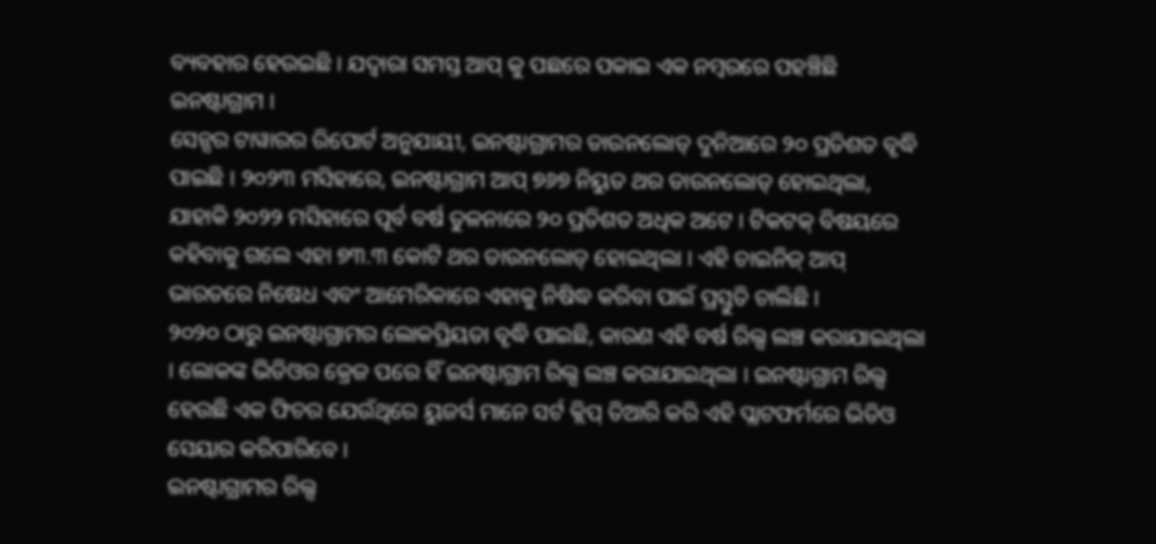ବ୍ୟବହାର ହେଉଇଛି । ଯଦ୍ବାରା ସମସ୍ତ ଆପ୍ କୁ ପଛରେ ପକାଇ ଏକ ନମ୍ବରରେ ପହଞ୍ଚିଛି ଇନଷ୍ଟାଗ୍ରାମ ।
ସେନ୍ସର ଟାୱାରର ରିପୋର୍ଟ ଅନୁଯାୟୀ, ଇନଷ୍ଟାଗ୍ରାମର ଡାଉନଲୋଡ୍ ଦୁନିଆରେ ୨୦ ପ୍ରତିଶତ ବୃଦ୍ଧି ପାଇଛି । ୨୦୨୩ ମସିହାରେ, ଇନଷ୍ଟାଗ୍ରାମ ଆପ୍ ୭୬୭ ନିୟୁତ ଥର ଡାଉନଲୋଡ୍ ହୋଇଥିଲା, ଯାହାକି ୨୦୨୨ ମସିହାରେ ପୂର୍ବ ବର୍ଷ ତୁଳନାରେ ୨୦ ପ୍ରତିଶତ ଅଧିକ ଅଟେ । ଟିକଟକ୍ ବିଷୟରେ କହିବାକୁ ଗଲେ ଏହା ୭୩.୩ କୋଟି ଥର ଡାଉନଲୋଡ୍ ହୋଇଥିଲା । ଏହି ଚାଇନିଜ୍ ଆପ୍ ଭାରତରେ ନିଷେଧ ଏବଂ ଆମେରିକାରେ ଏହାକୁ ନିଷିଦ୍ଧ କରିବା ପାଇଁ ପ୍ରସ୍ତୁତି ଚାଲିଛି ।
୨୦୨୦ ଠାରୁ ଇନଷ୍ଟାଗ୍ରାମର ଲୋକପ୍ରିୟତା ବୃଦ୍ଧି ପାଇଛି, କାରଣ ଏହି ବର୍ଷ ରିଲ୍ସ ଲଞ୍ଚ କରାଯାଇଥିଲା । ଲୋକଙ୍କ ଭିଡିଓର କ୍ରେଜ ପରେ ହିଁ ଇନଷ୍ଟାଗ୍ରାମ ରିଲ୍ସ ଲଞ୍ଚ କରାଯାଇଥିଲା । ଇନଷ୍ଟାଗ୍ରାମ ରିଲ୍ସ ହେଉଛି ଏକ ଫିଚର ଯେଉଁଥିରେ ୟୁଜର୍ସ ମାନେ ସର୍ଟ କ୍ଲିପ୍ ତିଆରି କରି ଏହି ପ୍ଲାଟଫର୍ମରେ ଭିଡିଓ ସେୟାର କରିପାରିବେ ।
ଇନଷ୍ଟାଗ୍ରାମର ରିଲ୍ସ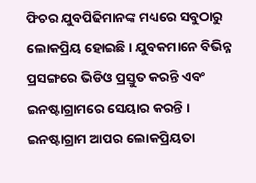ଫିଚର ଯୁବପିଢିମାନଙ୍କ ମଧ୍ୟରେ ସବୁଠାରୁ ଲୋକପ୍ରିୟ ହୋଇଛି । ଯୁବକମାନେ ବିଭିନ୍ନ ପ୍ରସଙ୍ଗରେ ଭିଡିଓ ପ୍ରସ୍ତୁତ କରନ୍ତି ଏବଂ ଇନଷ୍ଟାଗ୍ରାମରେ ସେୟାର କରନ୍ତି । ଇନଷ୍ଟାଗ୍ରାମ ଆପର ଲୋକପ୍ରିୟତା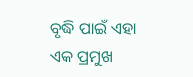ବୃଦ୍ଧି ପାଇଁ ଏହା ଏକ ପ୍ରମୁଖ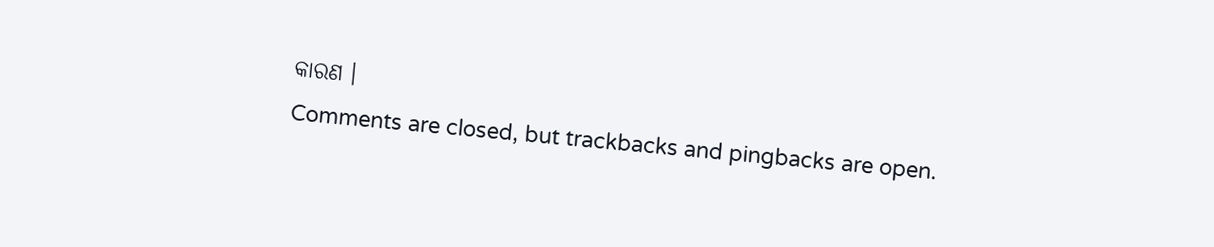କାରଣ ।
Comments are closed, but trackbacks and pingbacks are open.